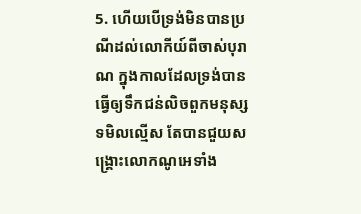5. ហើយបើទ្រង់មិនបានប្រណីដល់លោកីយ៍ពីចាស់បុរាណ ក្នុងកាលដែលទ្រង់បានធ្វើឲ្យទឹកជន់លិចពួកមនុស្សទមិលល្មើស តែបានជួយសង្គ្រោះលោកណូអេទាំង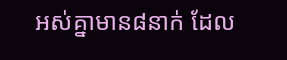អស់គ្នាមាន៨នាក់ ដែល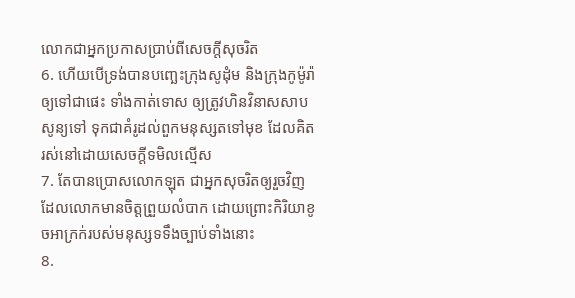លោកជាអ្នកប្រកាសប្រាប់ពីសេចក្តីសុចរិត
6. ហើយបើទ្រង់បានបញ្ឆេះក្រុងសូដុំម និងក្រុងកូម៉ូរ៉ាឲ្យទៅជាផេះ ទាំងកាត់ទោស ឲ្យត្រូវហិនវិនាសសាបសូន្យទៅ ទុកជាគំរូដល់ពួកមនុស្សតទៅមុខ ដែលគិតរស់នៅដោយសេចក្តីទមិលល្មើស
7. តែបានប្រោសលោកឡុត ជាអ្នកសុចរិតឲ្យរួចវិញ ដែលលោកមានចិត្តព្រួយលំបាក ដោយព្រោះកិរិយាខូចអាក្រក់របស់មនុស្សទទឹងច្បាប់ទាំងនោះ
8.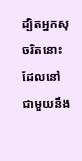ដ្បិតអ្នកសុចរិតនោះ ដែលនៅជាមួយនឹង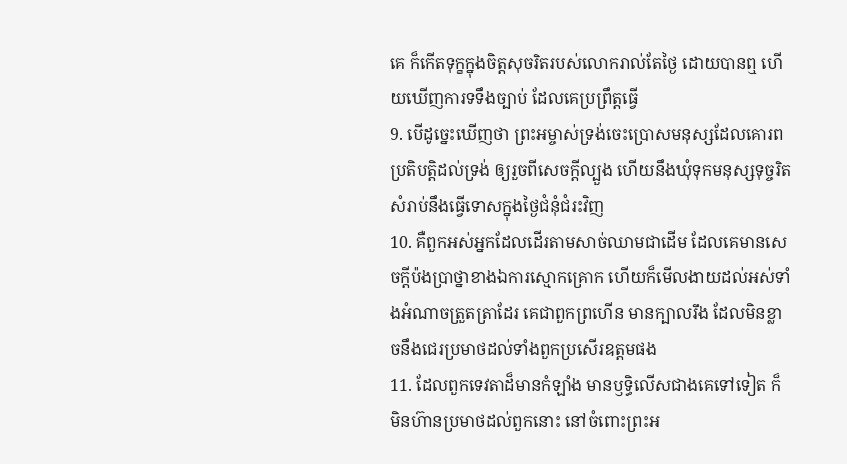គេ ក៏កើតទុក្ខក្នុងចិត្តសុចរិតរបស់លោករាល់តែថ្ងៃ ដោយបានឮ ហើយឃើញការទទឹងច្បាប់ ដែលគេប្រព្រឹត្តធ្វើ
9. បើដូច្នេះឃើញថា ព្រះអម្ចាស់ទ្រង់ចេះប្រោសមនុស្សដែលគោរពប្រតិបត្តិដល់ទ្រង់ ឲ្យរួចពីសេចក្តីល្បួង ហើយនឹងឃុំទុកមនុស្សទុច្ចរិត សំរាប់នឹងធ្វើទោសក្នុងថ្ងៃជំនុំជំរះវិញ
10. គឺពួកអស់អ្នកដែលដើរតាមសាច់ឈាមជាដើម ដែលគេមានសេចក្តីប៉ងប្រាថ្នាខាងឯការស្មោកគ្រោក ហើយក៏មើលងាយដល់អស់ទាំងអំណាចត្រួតត្រាដែរ គេជាពួកព្រហើន មានក្បាលរឹង ដែលមិនខ្លាចនឹងជេរប្រមាថដល់ទាំងពួកប្រសើរឧត្តមផង
11. ដែលពួកទេវតាដ៏មានកំឡាំង មានឫទ្ធិលើសជាងគេទៅទៀត ក៏មិនហ៊ានប្រមាថដល់ពួកនោះ នៅចំពោះព្រះអ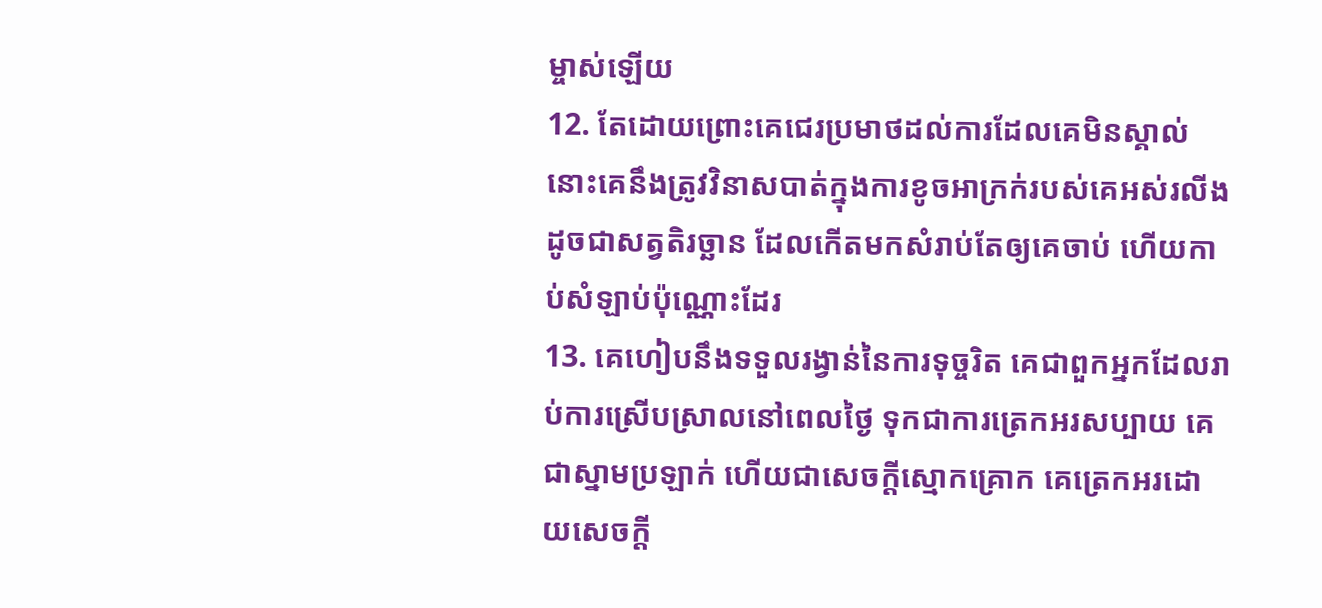ម្ចាស់ឡើយ
12. តែដោយព្រោះគេជេរប្រមាថដល់ការដែលគេមិនស្គាល់ នោះគេនឹងត្រូវវិនាសបាត់ក្នុងការខូចអាក្រក់របស់គេអស់រលីង ដូចជាសត្វតិរច្ឆាន ដែលកើតមកសំរាប់តែឲ្យគេចាប់ ហើយកាប់សំឡាប់ប៉ុណ្ណោះដែរ
13. គេហៀបនឹងទទួលរង្វាន់នៃការទុច្ចរិត គេជាពួកអ្នកដែលរាប់ការស្រើបស្រាលនៅពេលថ្ងៃ ទុកជាការត្រេកអរសប្បាយ គេជាស្នាមប្រឡាក់ ហើយជាសេចក្តីស្មោកគ្រោក គេត្រេកអរដោយសេចក្តី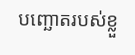បញ្ឆោតរបស់ខ្លួ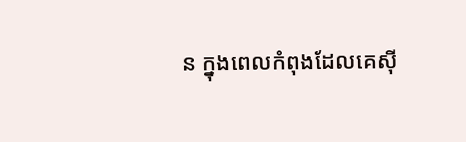ន ក្នុងពេលកំពុងដែលគេស៊ី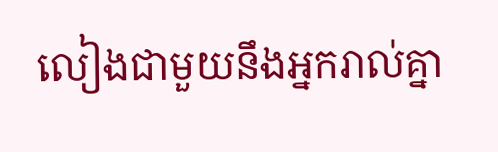លៀងជាមួយនឹងអ្នករាល់គ្នា